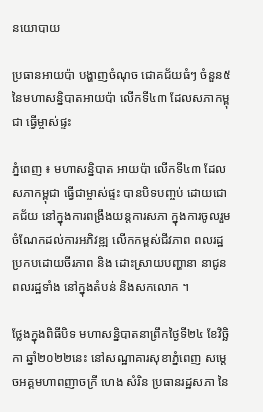នយោបាយ

ប្រធានអាយប៉ា បង្ហាញចំណុច ជោគជ័យធំៗ ចំនួន៥ នៃមហាសន្និបាតអាយប៉ា លើកទី៤៣ ដែលសភាកម្ពុជា ធ្វើម្ចាស់ផ្ទះ

ភ្នំពេញ ៖ មហាសន្និបាត អាយប៉ា លើកទី៤៣ ដែលសភាកម្ពុជា ធ្វើជាម្ចាស់ផ្ទះ បានបិទបញ្ចប់ ដោយជោគជ័យ នៅក្នុងការពង្រឹងយន្តការសភា ក្នុងការចូលរួម ចំណែកដល់ការអភិវឌ្ឍ លើកកម្ពស់ជីវភាព ពលរដ្ឋ ប្រកបដោយចីរភាព និង ដោះស្រាយបញ្ហានា នាជូនពលរដ្ឋទាំង នៅក្នុងតំបន់ និងសកលោក ។

ថ្លែងក្នុងពិធីបិទ មហាសន្និបាតនាព្រឹកថ្ងៃទី២៤ ខែវិច្ឆិកា ឆ្នាំ២០២២នេះ នៅសណ្ឋាគារសុខាភ្នំពេញ សម្តេចអគ្គមហាពញាចក្រី ហេង សំរិន ប្រធានរដ្ឋសភា នៃ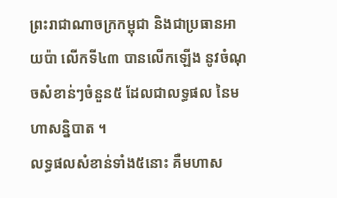ព្រះរាជាណាចក្រកម្ពុជា និងជាប្រធានអាយប៉ា លើកទី៤៣ បានលើកឡើង នូវចំណុចសំខាន់ៗចំនួន៥ ដែលជាលទ្ធផល នៃមហាសន្និបាត ។
លទ្ធផលសំខាន់ទាំង៥នោះ គឺមហាស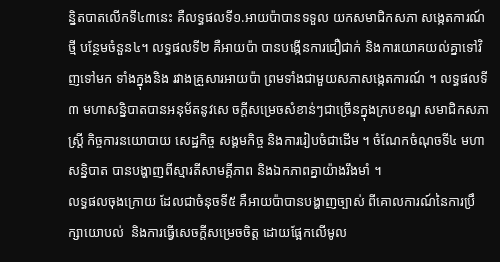ន្និតបាតលើកទី៤៣នេះ គឺលទ្ធផលទី១.អាយប៉ាបានទទួល យកសមាជិកសភា សង្កេតការណ៍ថ្មី បន្ថែមចំនួន៤។ លទ្ធផលទី២ គឺអាយប៉ា បានបង្កើនការជឿជាក់ និងការយោគយល់គ្នាទៅវិញទៅមក ទាំងក្នុងនិង រវាងគ្រួសារអាយប៉ា ព្រមទាំងជាមួយសភាសង្កេតការណ៍ ។ លទ្ធផលទី៣ មហាសន្និបាតបានអនុម័តនូវសេ ចក្តីសម្រេចសំខាន់ៗជាច្រើនក្នុងក្របខណ្ឌ សមាជិកសភាស្រ្តី កិច្ចការនយោបាយ សេដ្ឋកិច្ច សង្គមកិច្ច និងការរៀបចំជាដើម ។ ចំណែកចំណុចទី៤ មហាសន្និបាត បានបង្ហាញពីស្មារតីសាមគ្គីភាព និងឯកភាពគ្នាយ៉ាងរឹងមាំ ។
លទ្ធផលចុងក្រោយ ដែលជាចំនុចទី៥ គឺអាយប៉ាបានបង្ហាញច្បាស់ ពីគោលការណ៍នៃការប្រឹក្សាយោបល់  និងការធ្វើសេចក្តីសម្រេចចិត្ត ដោយផ្អែកលើមូល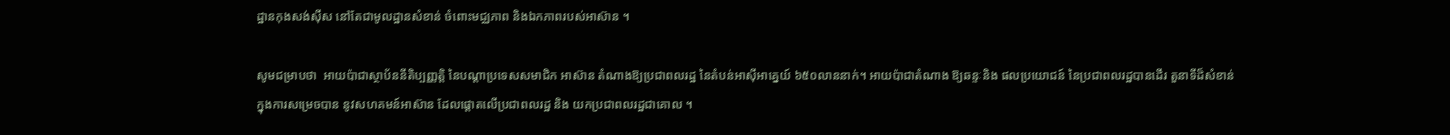ដ្ឋានកុងសង់ស៊ីស នៅតែជាមូលដ្ឋានសំខាន់ ចំពោះមជ្ឈភាព និងឯកភាពរបស់អាស៊ាន ។

សូមជម្រាបថា  អាយប៉ាជាស្ថាប័ននីតិប្បញ្ញត្តិ នៃបណ្តាប្រទេសសមាជិក អាស៊ាន តំណាងឱ្យប្រជាពលរដ្ឋ នៃតំបន់អាស៊ីអាគ្នេយ៍ ៦៥០លាននាក់។ អាយប៉ាជាតំណាង ឱ្យឆន្ទៈនិង ផលប្រយោជន៍ នៃប្រជាពលរដ្ឋបានដើរ តួនាទីដ៏សំខាន់ ក្នុងការសម្រេចបាន នូវសហគមន៍អាស៊ាន ដែលផ្តោតលើប្រជាពលរដ្ឋ និង យកប្រជាពលរដ្ឋជាគោល ។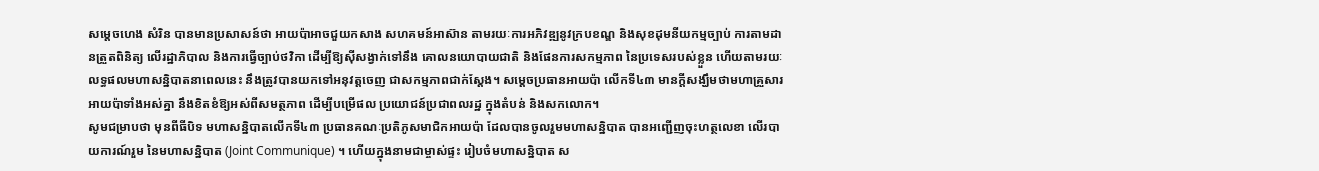សម្តេចហេង សំរិន បានមានប្រសាសន៍ថា អាយប៉ាអាចជួយកសាង សហគមន៍អាស៊ាន តាមរយៈការអភិវឌ្ឍនូវក្របខណ្ឌ និងសុខដុមនីយកម្មច្បាប់ ការតាមដានត្រួតពិនិត្យ លើរដ្ឋាភិបាល និងការធ្វើច្បាប់ថវិកា ដើម្បីឱ្យស៊ីសង្វាក់ទៅនឹង គោលនយោបាយជាតិ និងផែនការសកម្មភាព នៃប្រទេសរបស់ខ្លួន ហើយតាមរយៈលទ្ធផលមហាសន្និបាតនាពេលនេះ នឹងត្រូវបានយកទៅអនុវត្តចេញ ជាសកម្មភាពជាក់ស្តែង។ សម្តេចប្រធានអាយប៉ា លើកទី៤៣ មានក្តីសង្ឃឹមថាមហាគ្រួសារអាយប៉ាទាំងអស់គ្នា នឹងខិតខំឱ្យអស់ពីសមត្ថភាព ដើម្បីបម្រើផល ប្រយោជន៍ប្រជាពលរដ្ឋ ក្នុងតំបន់ និងសកលោក។
សូមជម្រាបថា មុនពីធីបិទ មហាសន្និបាតលើកទី៤៣ ប្រធានគណៈប្រតិភូសមាជិកអាយប៉ា ដែលបានចូលរួមមហាសន្និបាត បានអញ្ជើញចុះហត្ថលេខា លើរបាយការណ៍រួម នៃមហាសន្និបាត (Joint Communique) ។ ហើយក្នុងនាមជាម្ចាស់ផ្ទះ រៀបចំមហាសន្និបាត ស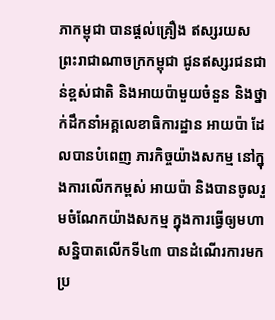ភាកម្ពុជា បានផ្តល់គ្រឿង ឥស្សរយស ព្រះរាជាណាចក្រកម្ពុជា ជូនឥស្សរជនជាន់ខ្ពស់ជាតិ និងអាយប៉ាមួយចំនួន និងថ្នាក់ដឹកនាំអគ្គលេខាធិការដ្ឋាន អាយប៉ា ដែលបានបំពេញ ភារកិច្ចយ៉ាងសកម្ម នៅក្នុងការលើកកម្ពស់ អាយប៉ា និងបានចូលរួមចំណែកយ៉ាងសកម្ម ក្នុងការធ្វើឲ្យមហាសន្និបាតលើកទី៤៣ បានដំណើរការមកប្រ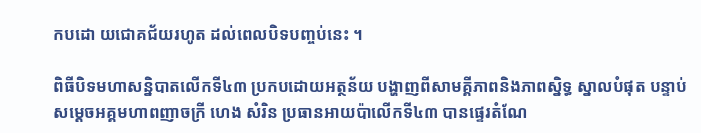កបដោ យជោគជ័យរហូត ដល់ពេលបិទបញ្ចប់នេះ ។

ពិធីបិទមហាសន្និបាតលើកទី៤៣ ប្រកបដោយអត្ថន័យ បង្ហាញពីសាមគ្គីភាពនិងភាពស្និទ្ធ ស្នាលបំផុត បន្ទាប់សម្តេចអគ្គមហាពញាចក្រី ហេង សំរិន ប្រធានអាយប៉ាលើកទី៤៣ បានផ្ទេរតំណែ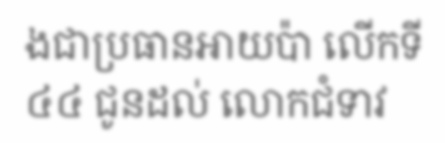ងជាប្រធានអាយប៉ា លើកទី៤៤ ជូនដល់ លោកជំទាវ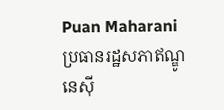Puan Maharani ប្រធានរដ្ឋសភាឥណ្ឌូនេស៊ី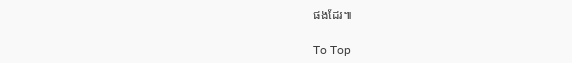ផងដែរ៕

To Top